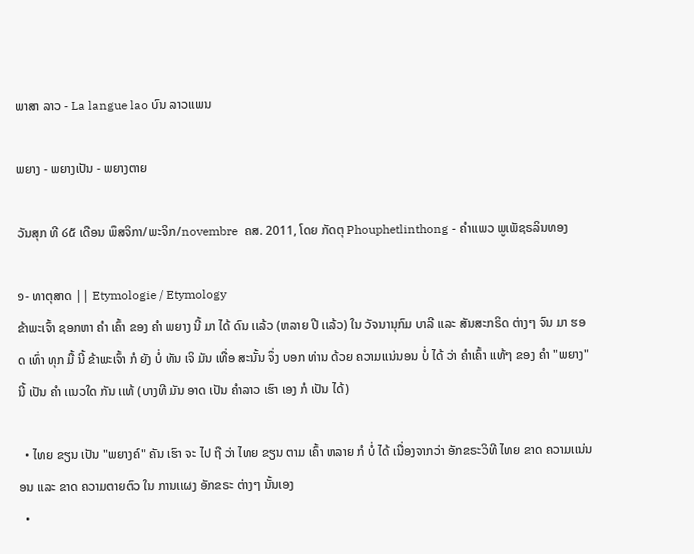ພາສາ ລາວ - La langue lao ບົນ ລາວເເພນ

ພຍາງ - ພຍາງເປັນ - ພຍາງຕາຍ

ວັນສຸກ ທີ ໒໕ ເດືອນ ພຶສຈິກາ/ພະຈິກ/novembre  ຄສ. 2011, ໂດຍ ກັດຕຸ Phouphetlinthong - ຄໍາເເພວ ພູເພັຊຣລິນທອງ

໑- ທາຕຸສາດ || Etymologie / Etymology
ຂ້າພະເຈົ້າ ຊອກຫາ ຄໍາ ເຄົ້າ ຂອງ ຄໍາ ພຍາງ ນີ້ ມາ ໄດ້ ດົນ ເເລ້ວ (ຫລາຍ ປີ ເເລ້ວ) ໃນ ວັຈນານຸກົມ ບາລີ ເເລະ ສັນສະກຣິດ ຕ່າງໆ ຈົນ ມາ ຮອດ ເທົ່າ ທຸກ ມື້ ນີ້ ຂ້າພະເຈົ້າ ກໍ ຍັງ ບໍ່ ທັນ ເຈິ ມັນ ເທື່ອ ສະນັ້ນ ຈຶ່ງ ບອກ ທ່ານ ດ້ວຍ ຄວາມເເນ່ນອນ ບໍ່ ໄດ້ ວ່າ ຄໍາເຄົ້າ ເເທ້ໆ ຂອງ ຄໍາ "ພຍາງ" ນີ້ ເປັນ ຄໍາ ເເນວໃດ ກັນ ເເທ້ (ບາງທີ ມັນ ອາດ ເປັນ ຄໍາລາວ ເຮົາ ເອງ ກໍ ເປັນ ໄດ້)

  • ໄທຍ ຂຽນ ເປັນ "ພຍາງຄ໌" ຄັນ ເຮົາ ຈະ ໄປ ຖື ວ່າ ໄທຍ ຂຽນ ຕາມ ເຄົ້າ ຫລາຍ ກໍ ບໍ່ ໄດ້ ເນື່ອງຈາກວ່າ ອັກຂຣະວິທີ ໄທຍ ຂາດ ຄວາມເເນ່ນອນ ເເລະ ຂາດ ຄວາມຕາຍຕົວ ໃນ ການເເຜງ ອັກຂຣະ ຕ່າງໆ ນັ້ນເອງ
  •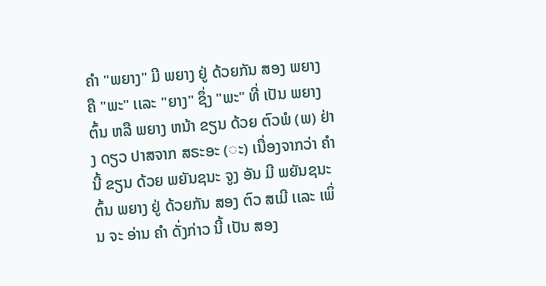ຄໍາ "ພຍາງ" ມີ ພຍາງ ຢູ່ ດ້ວຍກັນ ສອງ ພຍາງ ຄື "ພະ" ເເລະ "ຍາງ" ຊຶ່ງ "ພະ" ທີ່ ເປັນ ພຍາງ ຕົ້ນ ຫລື ພຍາງ ຫນ້າ ຂຽນ ດ້ວຍ ຕົວພໍ (ພ) ຢ່າງ ດຽວ ປາສຈາກ ສຣະອະ (◌ະ) ເນື່ອງຈາກວ່າ ຄໍາ ນີ້ ຂຽນ ດ້ວຍ ພຍັນຊນະ ຈູງ ອັນ ມີ ພຍັນຊນະ ຕົ້ນ ພຍາງ ຢູ່ ດ້ວຍກັນ ສອງ ຕົວ ສເມີ ເເລະ ເພິ່ນ ຈະ ອ່ານ ຄໍາ ດັ່ງກ່າວ ນີ້ ເປັນ ສອງ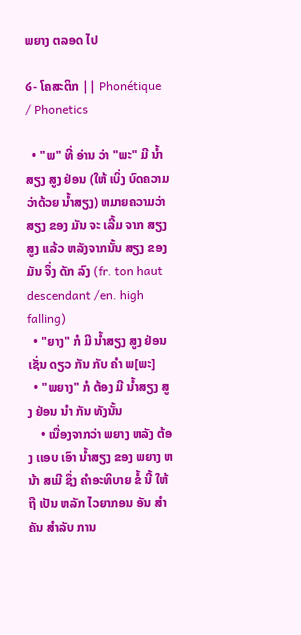ພຍາງ ຕລອດ ໄປ

໒- ໂຄສະຕິກ || Phonétique / Phonetics

  • "ພ" ທີ່ ອ່ານ ວ່າ "ພະ" ມີ ນໍ້າສຽງ ສູງ ຢ່ອນ (ໃຫ້ ເບິ່ງ ບົດຄວາມ ວ່າດ້ວຍ ນໍ້າສຽງ) ຫມາຍຄວາມວ່າ ສຽງ ຂອງ ມັນ ຈະ ເລີ້ມ ຈາກ ສຽງ ສູງ ເເລ້ວ ຫລັງຈາກນັ້ນ ສຽງ ຂອງ ມັນ ຈຶ່ງ ດັກ ລົງ (fr. ton haut descendant /en. high falling)
  • "ຍາງ" ກໍ ມີ ນໍ້າສຽງ ສູງ ຢ່ອນ ເຊັ່ນ ດຽວ ກັນ ກັບ ຄໍາ ພ[ພະ]
  • "ພຍາງ" ກໍ ຕ້ອງ ມີ ນໍ້າສຽງ ສູງ ຢ່ອນ ນໍາ ກັນ ທັງນັ້ນ
    • ເນື່ອງຈາກວ່າ ພຍາງ ຫລັງ ຕ້ອງ ເເອບ ເອົາ ນໍ້າສຽງ ຂອງ ພຍາງ ຫນ້າ ສເມີ ຊຶ່ງ ຄໍາອະທິບາຍ ຂໍ້ ນີ້ ໃຫ້ ຖື ເປັນ ຫລັກ ໄວຍາກອນ ອັນ ສໍາຄັນ ສໍາລັບ ການ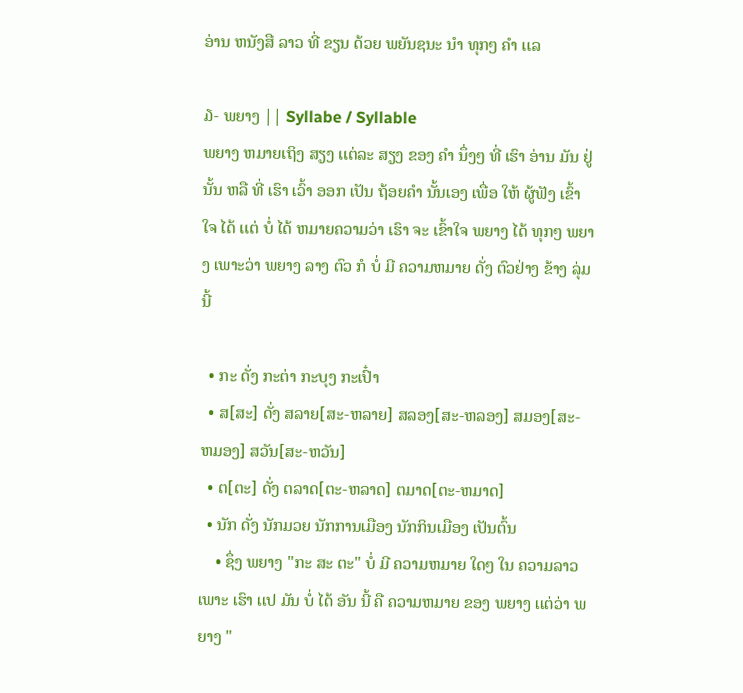ອ່ານ ຫນັງສື ລາວ ທີ່ ຂຽນ ດ້ວຍ ພຍັນຊນະ ນໍາ ທຸກໆ ຄໍາ ເເລ

໓- ພຍາງ || Syllabe / Syllable
ພຍາງ ຫມາຍເຖິງ ສຽງ ເເຕ່ລະ ສຽງ ຂອງ ຄໍາ ນຶ່ງໆ ທີ່ ເຮົາ ອ່ານ ມັນ ຢູ່ ນັ້ນ ຫລື ທີ່ ເຮົາ ເວົ້າ ອອກ ເປັນ ຖ້ອຍຄໍາ ນັ້ນເອງ ເພື່ອ ໃຫ້ ຜູ້ຟັງ ເຂົ້າໃຈ ໄດ້ ເເຕ່ ບໍ່ ໄດ້ ຫມາຍຄວາມວ່າ ເຮົາ ຈະ ເຂົ້າໃຈ ພຍາງ ໄດ້ ທຸກໆ ພຍາງ ເພາະວ່າ ພຍາງ ລາງ ຕົວ ກໍ ບໍ່ ມີ ຄວາມຫມາຍ ດັ່ງ ຕົວຢ່າງ ຂ້າງ ລຸ່ມ ນີ້

  • ກະ ດັ່ງ ກະຕ່າ ກະບຸງ ກະເປົ໋າ
  • ສ[ສະ] ດັ່ງ ສລາຍ[ສະ-ຫລາຍ] ສລອງ[ສະ-ຫລອງ] ສມອງ[ສະ-ຫມອງ] ສວັນ[ສະ-ຫວັນ]
  • ຕ[ຕະ] ດັ່ງ ຕລາດ[ຕະ-ຫລາດ] ຕມາດ[ຕະ-ຫມາດ]
  • ນັກ ດັ່ງ ນັກມວຍ ນັກການເມືອງ ນັກກິນເມືອງ ເປັນຕົ້ນ
    • ຊຶ່ງ ພຍາງ "ກະ ສະ ຕະ" ບໍ່ ມີ ຄວາມຫມາຍ ໃດໆ ໃນ ຄວາມລາວ ເພາະ ເຮົາ ເເປ ມັນ ບໍ່ ໄດ້ ອັນ ນີ້ ຄື ຄວາມຫມາຍ ຂອງ ພຍາງ ເເຕ່ວ່າ ພຍາງ "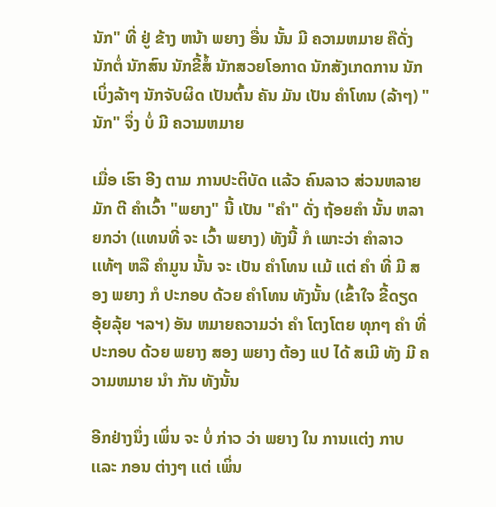ນັກ" ທີ່ ຢູ່ ຂ້າງ ຫນ້າ ພຍາງ ອື່ນ ນັ້ນ ມີ ຄວາມຫມາຍ ຄືດັ່ງ ນັກຕໍ່ ນັກສົນ ນັກຂີ້ສໍ້ ນັກສວຍໂອກາດ ນັກສັງເກດການ ນັກເບິ່ງລ້າໆ ນັກຈັບຜິດ ເປັນຕົ້ນ ຄັນ ມັນ ເປັນ ຄໍາໂທນ (ລ້າໆ) "ນັກ" ຈຶ່ງ ບໍ່ ມີ ຄວາມຫມາຍ

ເມື່ອ ເຮົາ ອີງ ຕາມ ການປະຕິບັດ ເເລ້ວ ຄົນລາວ ສ່ວນຫລາຍ ມັກ ຕີ ຄໍາເວົ້າ "ພຍາງ" ນີ້ ເປັນ "ຄໍາ" ດັ່ງ ຖ້ອຍຄໍາ ນັ້ນ ຫລາຍກວ່າ (ເເທນທີ່ ຈະ ເວົ້າ ພຍາງ) ທັງນີ້ ກໍ ເພາະວ່າ ຄໍາລາວ ເເທ້ໆ ຫລື ຄໍາມູນ ນັ້ນ ຈະ ເປັນ ຄໍາໂທນ ເເມ້ ເເຕ່ ຄໍາ ທີ່ ມີ ສອງ ພຍາງ ກໍ ປະກອບ ດ້ວຍ ຄໍາໂທນ ທັງນັ້ນ (ເຂົ້າໃຈ ຂີ້ດຽດ ອຸ້ຍລຸ້ຍ ຯລຯ) ອັນ ຫມາຍຄວາມວ່າ ຄໍາ ໂຕງໂຕຍ ທຸກໆ ຄໍາ ທີ່ ປະກອບ ດ້ວຍ ພຍາງ ສອງ ພຍາງ ຕ້ອງ ເເປ ໄດ້ ສເມີ ທັງ ມີ ຄວາມຫມາຍ ນໍາ ກັນ ທັງນັ້ນ

ອີກຢ່າງນຶ່ງ ເພິ່ນ ຈະ ບໍ່ ກ່າວ ວ່າ ພຍາງ ໃນ ການເເຕ່ງ ກາບ ເເລະ ກອນ ຕ່າງໆ ເເຕ່ ເພິ່ນ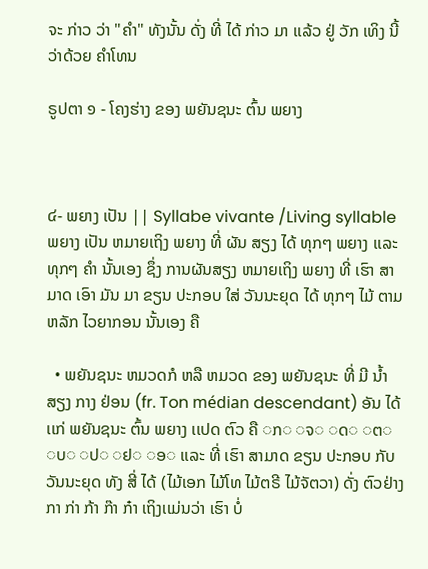ຈະ ກ່າວ ວ່າ "ຄໍາ" ທັງນັ້ນ ດັ່ງ ທີ່ ໄດ້ ກ່າວ ມາ ເເລ້ວ ຢູ່ ວັກ ເທິງ ນີ້ ວ່າດ້ວຍ ຄໍາໂທນ

ຣູປຕາ ໑ - ໂຄງຮ່າງ ຂອງ ພຍັນຊນະ ຕົ້ນ ພຍາງ



໔- ພຍາງ ເປັນ || Syllabe vivante /Living syllable
ພຍາງ ເປັນ ຫມາຍເຖິງ ພຍາງ ທີ່ ຜັນ ສຽງ ໄດ້ ທຸກໆ ພຍາງ ເເລະ ທຸກໆ ຄໍາ ນັ້ນເອງ ຊຶ່ງ ການຜັນສຽງ ຫມາຍເຖິງ ພຍາງ ທີ່ ເຮົາ ສາມາດ ເອົາ ມັນ ມາ ຂຽນ ປະກອບ ໃສ່ ວັນນະຍຸດ ໄດ້ ທຸກໆ ໄມ້ ຕາມ ຫລັກ ໄວຍາກອນ ນັ້ນເອງ ຄື

  • ພຍັນຊນະ ຫມວດກໍ ຫລື ຫມວດ ຂອງ ພຍັນຊນະ ທີ່ ມີ ນໍ້າສຽງ ກາງ ຢ່ອນ (fr. Ton médian descendant) ອັນ ໄດ້ ເເກ່ ພຍັນຊນະ ຕົ້ນ ພຍາງ ເເປດ ຕົວ ຄື ◌ກ◌ ◌ຈ◌ ◌ດ◌ ◌ຕ◌ ◌ບ◌ ◌ປ◌ ◌ຢ◌ ◌ອ◌ ເເລະ ທີ່ ເຮົາ ສາມາດ ຂຽນ ປະກອບ ກັບ ວັນນະຍຸດ ທັງ ສີ່ ໄດ້ (ໄມ້ເອກ ໄມ້ໂທ ໄມ້ຕຣີ ໄມ້ຈັຕວາ) ດັ່ງ ຕົວຢ່າງ ກາ ກ່າ ກ້າ ກ໊າ ກ໋າ ເຖິງເເມ່ນວ່າ ເຮົາ ບໍ່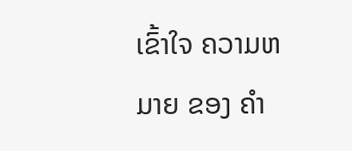ເຂົ້າໃຈ ຄວາມຫມາຍ ຂອງ ຄໍາ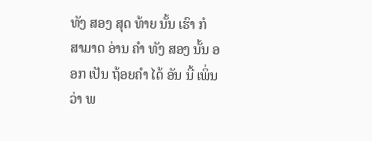ທັງ ສອງ ສຸດ ທ້າຍ ນັ້ນ ເຮົາ ກໍ ສາມາດ ອ່ານ ຄໍາ ທັງ ສອງ ນັ້ນ ອອກ ເປັນ ຖ້ອຍຄໍາ ໄດ້ ອັນ ນີ້ ເພິ່ນ ວ່າ ພ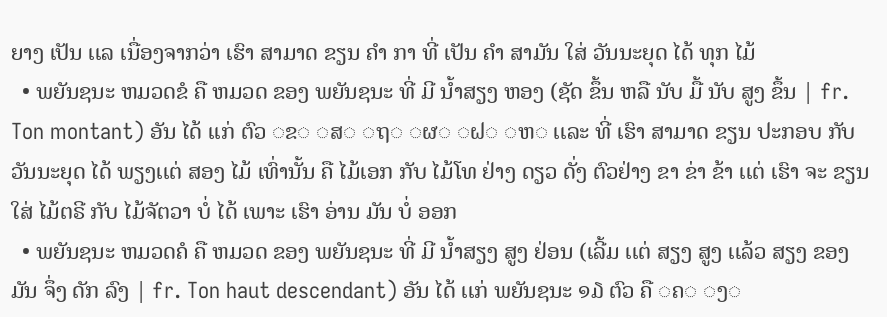ຍາງ ເປັນ ເເລ ເນື່ອງຈາກວ່າ ເຮົາ ສາມາດ ຂຽນ ຄໍາ ກາ ທີ່ ເປັນ ຄໍາ ສາມັນ ໃສ່ ວັນນະຍຸດ ໄດ້ ທຸກ ໄມ້
  • ພຍັນຊນະ ຫມວດຂໍ ຄື ຫມວດ ຂອງ ພຍັນຊນະ ທີ່ ມີ ນໍ້າສຽງ ຫອງ (ຊັດ ຂຶ້ນ ຫລື ນັບ ມື້ ນັບ ສູງ ຂຶ້ນ | fr. Ton montant) ອັນ ໄດ້ ເເກ່ ຕົວ ◌ຂ◌ ◌ສ◌ ◌ຖ◌ ◌ຜ◌ ◌ຝ◌ ◌ຫ◌ ເເລະ ທີ່ ເຮົາ ສາມາດ ຂຽນ ປະກອບ ກັບ ວັນນະຍຸດ ໄດ້ ພຽງເເຕ່ ສອງ ໄມ້ ເທົ່ານັ້ນ ຄື ໄມ້ເອກ ກັບ ໄມ້ໂທ ຢ່າງ ດຽວ ດັ່ງ ຕົວຢ່າງ ຂາ ຂ່າ ຂ້າ ເເຕ່ ເຮົາ ຈະ ຂຽນ ໃສ່ ໄມ້ຕຣີ ກັບ ໄມ້ຈັຕວາ ບໍ່ ໄດ້ ເພາະ ເຮົາ ອ່ານ ມັນ ບໍ່ ອອກ
  • ພຍັນຊນະ ຫມວດຄໍ ຄື ຫມວດ ຂອງ ພຍັນຊນະ ທີ່ ມີ ນໍ້າສຽງ ສູງ ຢ່ອນ (ເລີ້ມ ເເຕ່ ສຽງ ສູງ ເເລ້ວ ສຽງ ຂອງ ມັນ ຈຶ່ງ ດັກ ລົງ | fr. Ton haut descendant) ອັນ ໄດ້ ເເກ່ ພຍັນຊນະ ໑໓ ຕົວ ຄື ◌ຄ◌ ◌ງ◌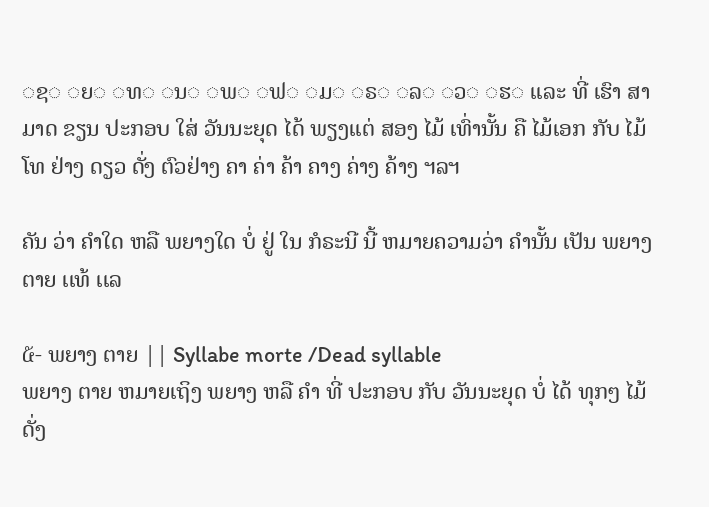◌ຊ◌ ◌ຍ◌ ◌ທ◌ ◌ນ◌ ◌ພ◌ ◌ຟ◌ ◌ມ◌ ◌ຣ◌ ◌ລ◌ ◌ວ◌ ◌ຮ◌ ເເລະ ທີ່ ເຮົາ ສາມາດ ຂຽນ ປະກອບ ໃສ່ ວັນນະຍຸດ ໄດ້ ພຽງເເຕ່ ສອງ ໄມ້ ເທົ່ານັ້ນ ຄື ໄມ້ເອກ ກັບ ໄມ້ໂທ ຢ່າງ ດຽວ ດັ່ງ ຕົວຢ່າງ ຄາ ຄ່າ ຄ້າ ຄາງ ຄ່າງ ຄ້າງ ຯລຯ

ຄັນ ວ່າ ຄໍາໃດ ຫລື ພຍາງໃດ ບໍ່ ຢູ່ ໃນ ກໍຣະນີ ນີ້ ຫມາຍຄວາມວ່າ ຄໍານັ້ນ ເປັນ ພຍາງ ຕາຍ ເເທ້ ເເລ

໕- ພຍາງ ຕາຍ || Syllabe morte /Dead syllable
ພຍາງ ຕາຍ ຫມາຍເຖິງ ພຍາງ ຫລື ຄໍາ ທີ່ ປະກອບ ກັບ ວັນນະຍຸດ ບໍ່ ໄດ້ ທຸກໆ ໄມ້ ດັ່ງ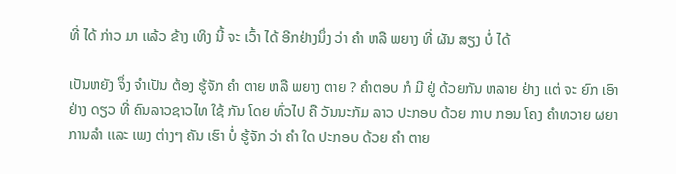ທີ່ ໄດ້ ກ່າວ ມາ ເເລ້ວ ຂ້າງ ເທິງ ນີ້ ຈະ ເວົ້າ ໄດ້ ອີກຢ່າງນຶ່ງ ວ່າ ຄໍາ ຫລື ພຍາງ ທີ່ ຜັນ ສຽງ ບໍ່ ໄດ້

ເປັນຫຍັງ ຈຶ່ງ ຈໍາເປັນ ຕ້ອງ ຮູ້ຈັກ ຄໍາ ຕາຍ ຫລື ພຍາງ ຕາຍ ? ຄໍາຕອບ ກໍ ມີ ຢູ່ ດ້ວຍກັນ ຫລາຍ ຢ່າງ ເເຕ່ ຈະ ຍົກ ເອົາ ຢ່າງ ດຽວ ທີ່ ຄົນລາວຊາວໄທ ໃຊ້ ກັນ ໂດຍ ທົ່ວໄປ ຄື ວັນນະກັມ ລາວ ປະກອບ ດ້ວຍ ກາບ ກອນ ໂຄງ ຄໍາທວາຍ ຜຍາ ການລໍາ ເເລະ ເພງ ຕ່າງໆ ຄັນ ເຮົາ ບໍ່ ຮູ້ຈັກ ວ່າ ຄໍາ ໃດ ປະກອບ ດ້ວຍ ຄໍາ ຕາຍ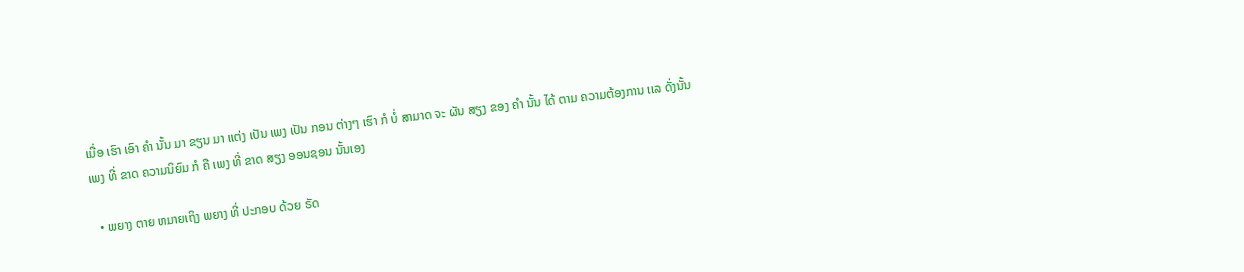ເມື່ອ ເຮົາ ເອົາ ຄໍາ ນັ້ນ ມາ ຂຽນ ມາ ເເຕ່ງ ເປັນ ເພງ ເປັນ ກອນ ຕ່າງໆ ເຮົາ ກໍ ບໍ່ ສາມາດ ຈະ ຜັນ ສຽງ ຂອງ ຄໍາ ນັ້ນ ໄດ້ ຕາມ ຄວາມຕ້ອງການ ເເລ ດັ່ງນັ້ນ ເພງ ທີ່ ຂາດ ຄວາມນິຍົມ ກໍ ຄື ເພງ ທີ່ ຂາດ ສຽງ ອອນຊອນ ນັ້ນເອງ

  • ພຍາງ ຕາຍ ຫມາຍເຖິງ ພຍາງ ທີ່ ປະກອບ ດ້ວຍ ຣັດ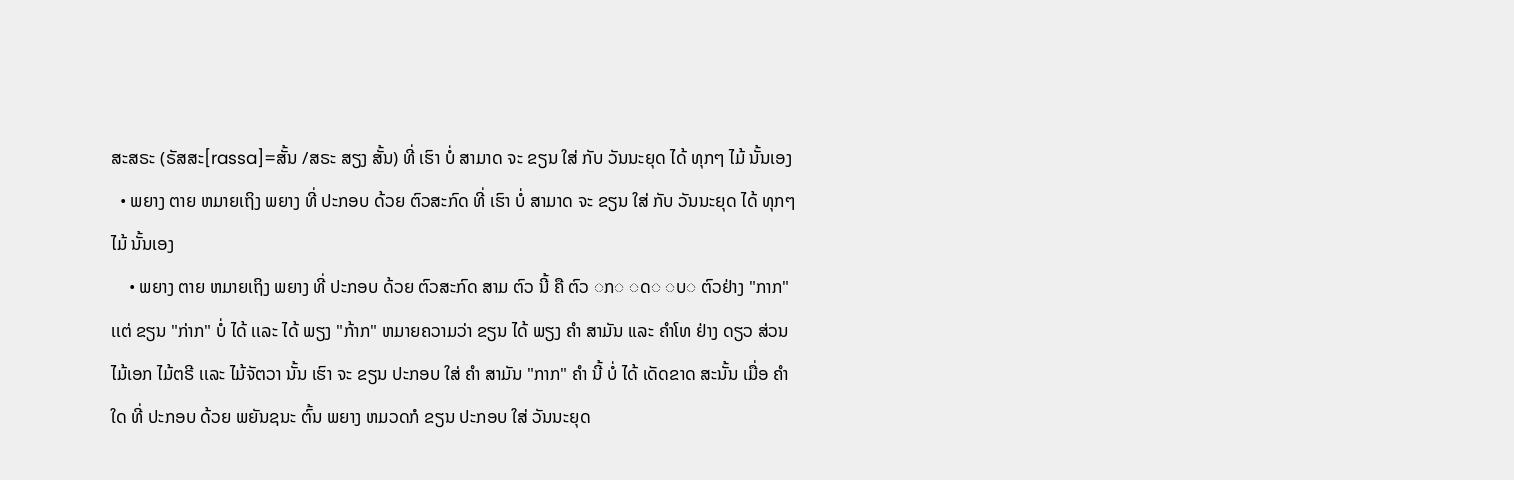ສະສຣະ (ຣັສສະ[rassa]=ສັ້ນ /ສຣະ ສຽງ ສັ້ນ) ທີ່ ເຮົາ ບໍ່ ສາມາດ ຈະ ຂຽນ ໃສ່ ກັບ ວັນນະຍຸດ ໄດ້ ທຸກໆ ໄມ້ ນັ້ນເອງ
  • ພຍາງ ຕາຍ ຫມາຍເຖິງ ພຍາງ ທີ່ ປະກອບ ດ້ວຍ ຕົວສະກົດ ທີ່ ເຮົາ ບໍ່ ສາມາດ ຈະ ຂຽນ ໃສ່ ກັບ ວັນນະຍຸດ ໄດ້ ທຸກໆ ໄມ້ ນັ້ນເອງ
    • ພຍາງ ຕາຍ ຫມາຍເຖິງ ພຍາງ ທີ່ ປະກອບ ດ້ວຍ ຕົວສະກົດ ສາມ ຕົວ ນີ້ ຄື ຕົວ ◌ກ◌ ◌ດ◌ ◌ບ◌ ຕົວຢ່າງ "ກາກ" ເເຕ່ ຂຽນ "ກ່າກ" ບໍ່ ໄດ້ ເເລະ ໄດ້ ພຽງ "ກ້າກ" ຫມາຍຄວາມວ່າ ຂຽນ ໄດ້ ພຽງ ຄໍາ ສາມັນ ເເລະ ຄໍາໂທ ຢ່າງ ດຽວ ສ່ວນ ໄມ້ເອກ ໄມ້ຕຣີ ເເລະ ໄມ້ຈັຕວາ ນັ້ນ ເຮົາ ຈະ ຂຽນ ປະກອບ ໃສ່ ຄໍາ ສາມັນ "ກາກ" ຄໍາ ນີ້ ບໍ່ ໄດ້ ເດັດຂາດ ສະນັ້ນ ເມື່ອ ຄໍາ ໃດ ທີ່ ປະກອບ ດ້ວຍ ພຍັນຊນະ ຕົ້ນ ພຍາງ ຫມວດກໍ ຂຽນ ປະກອບ ໃສ່ ວັນນະຍຸດ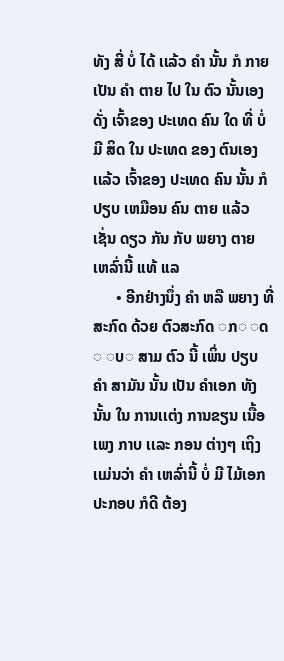ທັງ ສີ່ ບໍ່ ໄດ້ ເເລ້ວ ຄໍາ ນັ້ນ ກໍ ກາຍ ເປັນ ຄໍາ ຕາຍ ໄປ ໃນ ຕົວ ນັ້ນເອງ ດັ່ງ ເຈົ້າຂອງ ປະເທດ ຄົນ ໃດ ທີ່ ບໍ່ ມີ ສິດ ໃນ ປະເທດ ຂອງ ຕົນເອງ ເເລ້ວ ເຈົ້າຂອງ ປະເທດ ຄົນ ນັ້ນ ກໍ ປຽບ ເຫມືອນ ຄົນ ຕາຍ ເເລ້ວ ເຊັ່ນ ດຽວ ກັນ ກັບ ພຍາງ ຕາຍ ເຫລົ່ານີ້ ເເທ້ ເເລ
      • ອີກຢ່າງນຶ່ງ ຄໍາ ຫລື ພຍາງ ທີ່ ສະກົດ ດ້ວຍ ຕົວສະກົດ ◌ກ◌ ◌ດ◌ ◌ບ◌ ສາມ ຕົວ ນີ້ ເພິ່ນ ປຽບ ຄໍາ ສາມັນ ນັ້ນ ເປັນ ຄໍາເອກ ທັງນັ້ນ ໃນ ການເເຕ່ງ ການຂຽນ ເນື້ອ ເພງ ກາບ ເເລະ ກອນ ຕ່າງໆ ເຖິງເເມ່ນວ່າ ຄໍາ ເຫລົ່ານີ້ ບໍ່ ມີ ໄມ້ເອກ ປະກອບ ກໍດີ ຕ້ອງ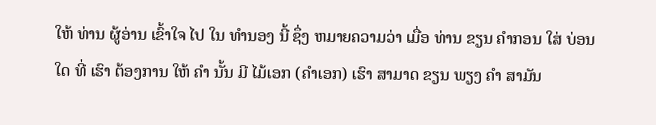ໃຫ້ ທ່ານ ຜູ້ອ່ານ ເຂົ້າໃຈ ໄປ ໃນ ທໍານອງ ນີ້ ຊຶ່ງ ຫມາຍຄວາມວ່າ ເມື່ອ ທ່ານ ຂຽນ ຄໍາກອນ ໃສ່ ບ່ອນ ໃດ ທີ່ ເຮົາ ຕ້ອງການ ໃຫ້ ຄໍາ ນັ້ນ ມີ ໄມ້ເອກ (ຄໍາເອກ) ເຮົາ ສາມາດ ຂຽນ ພຽງ ຄໍາ ສາມັນ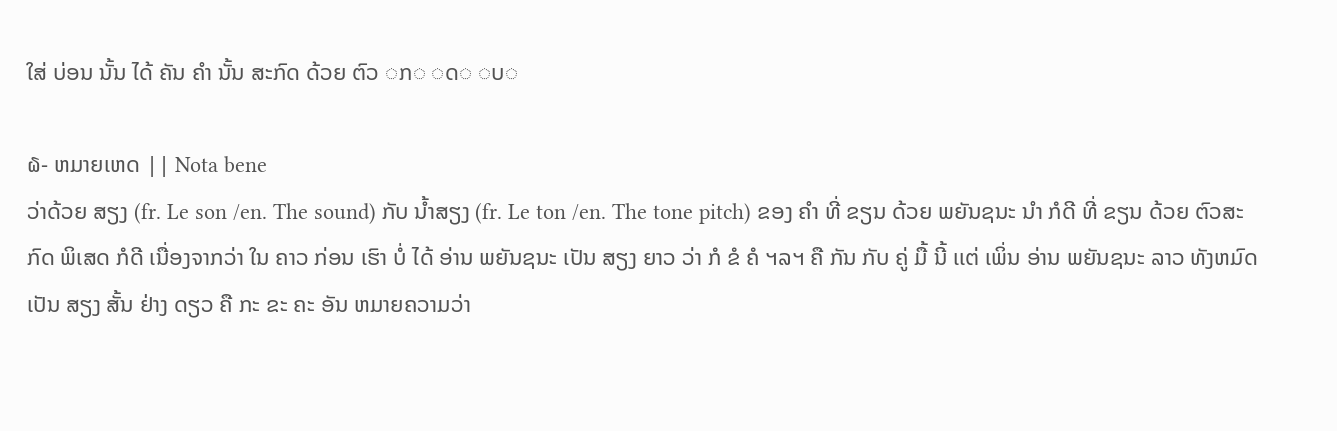ໃສ່ ບ່ອນ ນັ້ນ ໄດ້ ຄັນ ຄໍາ ນັ້ນ ສະກົດ ດ້ວຍ ຕົວ ◌ກ◌ ◌ດ◌ ◌ບ◌

໖- ຫມາຍເຫດ || Nota bene
ວ່າດ້ວຍ ສຽງ (fr. Le son /en. The sound) ກັບ ນໍ້າສຽງ (fr. Le ton /en. The tone pitch) ຂອງ ຄໍາ ທີ່ ຂຽນ ດ້ວຍ ພຍັນຊນະ ນໍາ ກໍດີ ທີ່ ຂຽນ ດ້ວຍ ຕົວສະກົດ ພິເສດ ກໍດີ ເນື່ອງຈາກວ່າ ໃນ ຄາວ ກ່ອນ ເຮົາ ບໍ່ ໄດ້ ອ່ານ ພຍັນຊນະ ເປັນ ສຽງ ຍາວ ວ່າ ກໍ ຂໍ ຄໍ ຯລຯ ຄື ກັນ ກັບ ຄູ່ ມື້ ນີ້ ເເຕ່ ເພິ່ນ ອ່ານ ພຍັນຊນະ ລາວ ທັງຫມົດ ເປັນ ສຽງ ສັ້ນ ຢ່າງ ດຽວ ຄື ກະ ຂະ ຄະ ອັນ ຫມາຍຄວາມວ່າ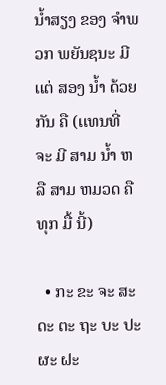ນໍ້າສຽງ ຂອງ ຈໍາພວກ ພຍັນຊນະ ມີ ເເຕ່ ສອງ ນໍ້າ ດ້ວຍກັນ ຄື (ເເທນທີ່ ຈະ ມີ ສາມ ນໍ້າ ຫລື ສາມ ຫມວດ ຄື ທຸກ ມື້ ນີ້)

  • ກະ ຂະ ຈະ ສະ ດະ ຕະ ຖະ ບະ ປະ ຜະ ຝະ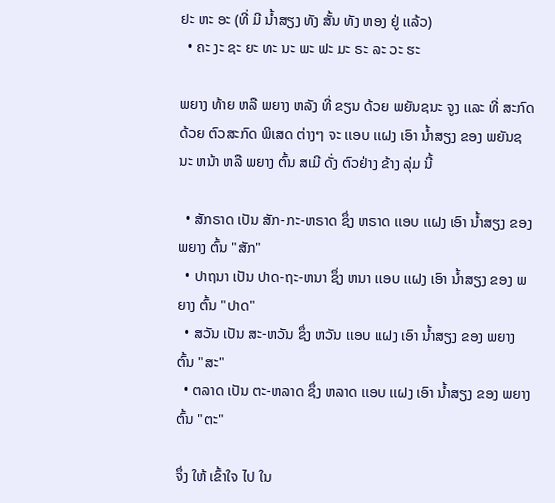ຢະ ຫະ ອະ (ທີ່ ມີ ນໍ້າສຽງ ທັງ ສັ້ນ ທັງ ຫອງ ຢູ່ ເເລ້ວ)
  • ຄະ ງະ ຊະ ຍະ ທະ ນະ ພະ ຟະ ມະ ຣະ ລະ ວະ ຮະ

ພຍາງ ທ້າຍ ຫລື ພຍາງ ຫລັງ ທີ່ ຂຽນ ດ້ວຍ ພຍັນຊນະ ຈູງ ເເລະ ທີ່ ສະກົດ ດ້ວຍ ຕົວສະກົດ ພິເສດ ຕ່າງໆ ຈະ ເເອບ ເເຝງ ເອົາ ນໍ້າສຽງ ຂອງ ພຍັນຊນະ ຫນ້າ ຫລື ພຍາງ ຕົ້ນ ສເມີ ດັ່ງ ຕົວຢ່າງ ຂ້າງ ລຸ່ມ ນີ້

  • ສັກຣາດ ເປັນ ສັກ-ກະ-ຫຣາດ ຊຶ່ງ ຫຣາດ ເເອບ ເເຝງ ເອົາ ນໍ້າສຽງ ຂອງ ພຍາງ ຕົ້ນ "ສັກ"
  • ປາຖນາ ເປັນ ປາດ-ຖະ-ຫນາ ຊຶ່ງ ຫນາ ເເອບ ເເຝງ ເອົາ ນໍ້າສຽງ ຂອງ ພຍາງ ຕົ້ນ "ປາດ"
  • ສວັນ ເປັນ ສະ-ຫວັນ ຊຶ່ງ ຫວັນ ເເອບ ເເຝງ ເອົາ ນໍ້າສຽງ ຂອງ ພຍາງ ຕົ້ນ "ສະ"
  • ຕລາດ ເປັນ ຕະ-ຫລາດ ຊຶ່ງ ຫລາດ ເເອບ ເເຝງ ເອົາ ນໍ້າສຽງ ຂອງ ພຍາງ ຕົ້ນ "ຕະ"

ຈຶ່ງ ໃຫ້ ເຂົ້າໃຈ ໄປ ໃນ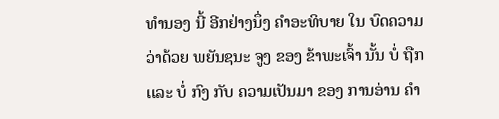ທໍານອງ ນີ້ ອີກຢ່າງນຶ່ງ ຄໍາອະທິບາຍ ໃນ ບົດຄວາມ ວ່າດ້ວຍ ພຍັນຊນະ ຈູງ ຂອງ ຂ້າພະເຈົ້າ ນັ້ນ ບໍ່ ຖືກ ເເລະ ບໍ່ ກົງ ກັບ ຄວາມເປັນມາ ຂອງ ການອ່ານ ຄໍາ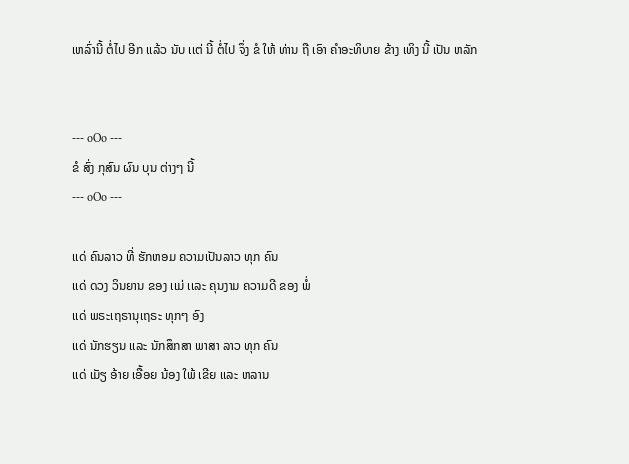ເຫລົ່ານີ້ ຕໍ່ໄປ ອີກ ເເລ້ວ ນັບ ເເຕ່ ນີ້ ຕໍ່ໄປ ຈຶ່ງ ຂໍ ໃຫ້ ທ່ານ ຖື ເອົາ ຄໍາອະທິບາຍ ຂ້າງ ເທິງ ນີ້ ເປັນ ຫລັກ


--- oOo ---
ຂໍ ສົ່ງ ກຸສົນ ຜົນ ບຸນ ຕ່າງໆ ນີ້
--- oOo ---

ເເດ່ ຄົນລາວ ທີ່ ຮັກຫອມ ຄວາມເປັນລາວ ທຸກ ຄົນ
ເເດ່ ດວງ ວິນຍານ ຂອງ ເເມ່ ເເລະ ຄຸນງາມ ຄວາມດີ ຂອງ ພໍ່
ເເດ່ ພຣະເຖຣານຸເຖຣະ ທຸກໆ ອົງ
ເເດ່ ນັກຮຽນ ເເລະ ນັກສຶກສາ ພາສາ ລາວ ທຸກ ຄົນ
ເເດ່ ເມັຽ ອ້າຍ ເອື້ອຍ ນ້ອງ ໃພ້ ເຂີຍ ເເລະ ຫລານ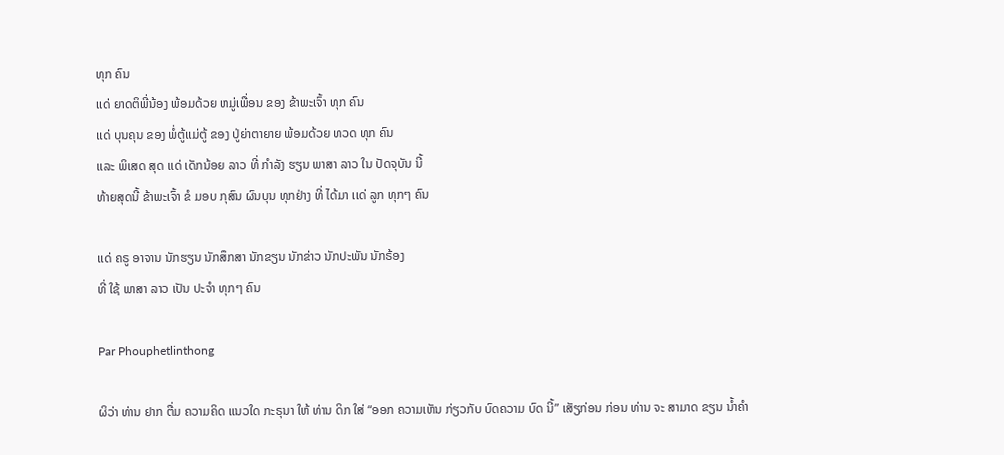ທຸກ ຄົນ
ເເດ່ ຍາດຕິພີ່ນ້ອງ ພ້ອມດ້ວຍ ຫມູ່ເພື່ອນ ຂອງ ຂ້າພະເຈົ້າ ທຸກ ຄົນ
ເເດ່ ບຸນຄຸນ ຂອງ ພໍ່ຕູ້ເເມ່ຕູ້ ຂອງ ປູ່ຍ່າຕາຍາຍ ພ້ອມດ້ວຍ ທວດ ທຸກ ຄົນ
ເເລະ ພິເສດ ສຸດ ເເດ່ ເດັກນ້ອຍ ລາວ ທີ່ ກໍາລັງ ຮຽນ ພາສາ ລາວ ໃນ ປັດຈຸບັນ ນີ້
ທ້າຍສຸດນີ້ ຂ້າພະເຈົ້າ ຂໍ ມອບ ກຸສົນ ຜົນບຸນ ທຸກຢ່າງ ທີ່ ໄດ້ມາ ເເດ່ ລູກ ທຸກໆ ຄົນ

ເເດ່ ຄຣູ ອາຈານ ນັກຮຽນ ນັກສຶກສາ ນັກຂຽນ ນັກຂ່າວ ນັກປະພັນ ນັກຣ້ອງ
ທີ່ ໃຊ້ ພາສາ ລາວ ເປັນ ປະຈໍາ ທຸກໆ ຄົນ

Par Phouphetlinthong

ຜິວ່າ ທ່ານ ຢາກ ຕື່ມ ຄວາມຄິດ ເເນວໃດ ກະຣຸນາ ໃຫ້ ທ່ານ ດິກ ໃສ່ “ອອກ ຄວາມເຫັນ ກ່ຽວກັບ ບົດຄວາມ ບົດ ນີ້” ເສັຽກ່ອນ ກ່ອນ ທ່ານ ຈະ ສາມາດ ຂຽນ ນໍ້າຄໍາ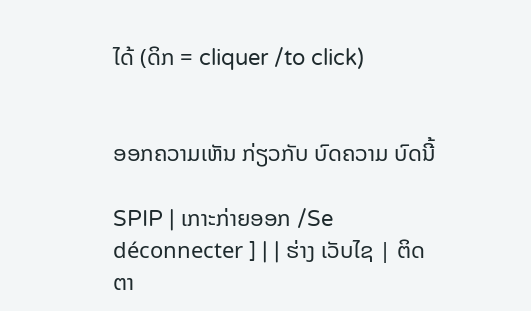ໄດ້ (ດິກ = cliquer /to click)


ອອກຄວາມເຫັນ ກ່ຽວກັບ ບົດຄວາມ ບົດນີ້

SPIP | ເກາະກ່າຍອອກ /Se déconnecter ] | | ຮ່າງ ເວັບໄຊ | ຕິດຕາ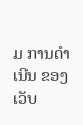ມ ການດໍາເນີນ ຂອງ ເວັບ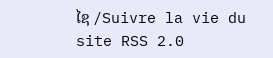ໄຊ /Suivre la vie du site RSS 2.0